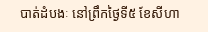បាត់ដំបងៈ នៅព្រឹកថ្ងៃទី៥ ខែសីហា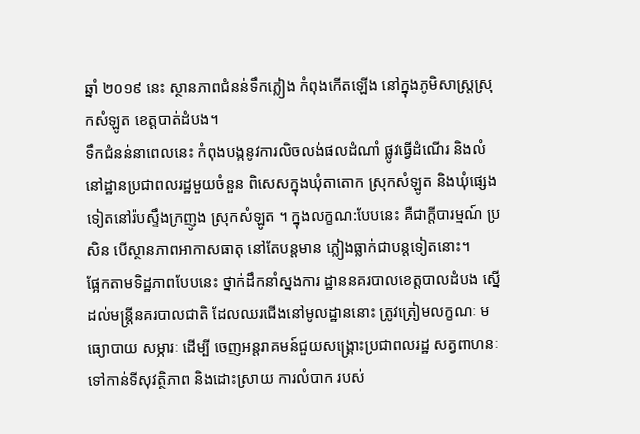ឆ្នាំ ២០១៩ នេះ ស្ថានភាពជំនន់ទឹកភ្លៀង កំពុងកើតឡើង នៅក្នុងភូមិសាស្រ្តស្រុកសំឡូត ខេត្តបាត់ដំបង។
ទឹកជំនន់នាពេលនេះ កំពុងបង្កនូវការលិចលង់ផលដំណាំ ផ្លូវធ្វើដំណើរ និងលំនៅដ្ឋានប្រជាពលរដ្ឋមួយចំនួន ពិសេសក្នុងឃុំតាតោក ស្រុកសំឡូត និងឃុំផ្សេងទៀតនៅរ៉បស្ទឹងក្រញូង ស្រុកសំឡូត ។ ក្នុងលក្ខណ:បែបនេះ គឺជាក្តីបារម្មណ៍ ប្រសិន បើស្ថានភាពអាកាសធាតុ នៅតែបន្តមាន ភ្លៀងធ្លាក់ជាបន្តទៀតនោះ។
ផ្អែកតាមទិដ្ឋភាពបែបនេះ ថ្នាក់ដឹកនាំស្នងការ ដ្ឋាននគរបាលខេត្តបាលដំបង ស្នើដល់មន្រ្តីនគរបាលជាតិ ដែលឈរជើងនៅមូលដ្ឋាននោះ ត្រូវត្រៀមលក្ខណៈ មធ្យោបាយ សម្ភារៈ ដើម្បី ចេញអន្តរាគមន៍ជួយសង្រ្គោះប្រជាពលរដ្ឋ សត្វពាហនៈ ទៅកាន់ទីសុវត្ថិភាព និងដោះស្រាយ ការលំបាក របស់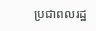ប្រជាពលរដ្ឋ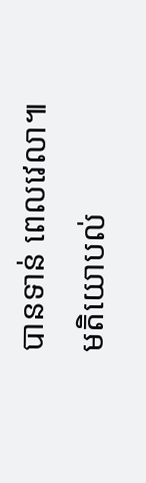បានទាន់ ពេលវេលា៕
មតិយោបល់